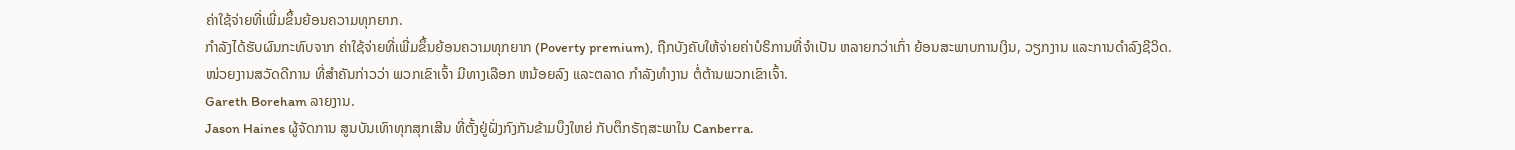ຄ່າໃຊ້ຈ່າຍທີ່ເພີ່ມຂຶ້ນຍ້ອນຄວາມທຸກຍາກ.
ກຳລັງໄດ້ຮັບຜົນກະທົບຈາກ ຄ່າໃຊ້ຈ່າຍທີ່ເພີ່ມຂຶ້ນຍ້ອນຄວາມທຸກຍາກ (Poverty premium), ຖືກບັງຄັບໃຫ້ຈ່າຍຄ່າບໍຣິການທີ່ຈໍາເປັນ ຫລາຍກວ່າເກົ່າ ຍ້ອນສະພາບການເງິນ, ວຽກງານ ແລະການດໍາລົງຊີວິດ.
ໜ່ວຍງານສວັດດີການ ທີ່ສໍາຄັນກ່າວວ່າ ພວກເຂົາເຈົ້າ ມີທາງເລືອກ ຫນ້ອຍລົງ ແລະຕລາດ ກໍາລັງທໍາງານ ຕໍ່ຕ້ານພວກເຂົາເຈົ້າ.
Gareth Boreham ລາຍງານ.
Jason Haines ຜູ້ຈັດການ ສູນບັນເທົາທຸກສຸກເສີນ ທີ່ຕັ້ງຢູ່ຝັ່ງກົງກັນຂ້າມບຶງໃຫຍ່ ກັບຕຶກຣັຖສະພາໃນ Canberra.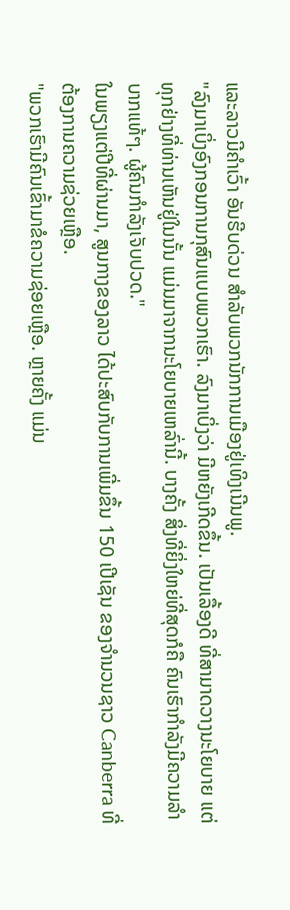ແລະລາວມີຄຳເວົ້າ ອັນຮີບດ່ວນ ສໍາລັບພວກນັກການເມືອງຢູ່ເທິງເນີນພູ.
"ລົງມາເບິ່ງອົງກອນການກຸສົນແບບພວກເຮົາ. ລົງມາເບິ່ງວ່າ ມີຫຍັງເກີດຂຶ້ນ. ເປັນເລື້ອງດີ ທີ່ສາມາດວາງນະໂຍບາຍ ແຕ່ທຸກຢ່າງທີ່ທ່ານເຫັນຢູ່ໃນນັ້ນ ແມ່ນມາຈາກນະໂຍບາຍເຫລົ່ານີ້. ບາງຄັ້ງ ສິ່ງທີ່ຍິ່ງໃຫຍ່ທີ່ສຸດກໍຄື ຄົນເຮົາກໍາລັງມີຄວາມລຳບາກແທ້ໆ. ຜູ້ຄົນກຳລັງເຈັບປວດ."
ໃນພຽງແຕ່ປີທີ່ຜ່ານມາ, ສູນກາງຂອງລາວ ໄດ້ປະສົບກັບການເພີ່ມຂຶ້ນ 150 ເປີເຊັນ ຂອງຈໍານວນຊາວ Canberra ທີ່ຕ້ອງການຄວາມຊ່ວຍເຫຼືອ.
"ພວກເຮົາມີຄົນເຂົ້າມາຂໍຄວາມຊ່ອຍເຫຼືອ. ຫຼາຍຄັ້ງ ແມ່ນ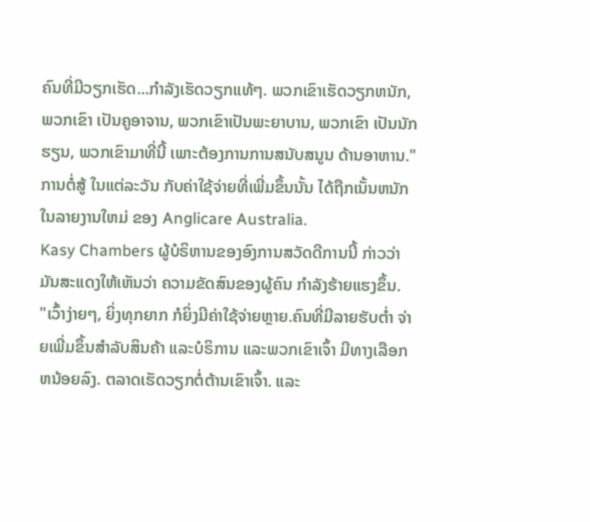ຄົນທີ່ມີວຽກເຮັດ...ກໍາລັງເຮັດວຽກແທ້ໆ. ພວກເຂົາເຮັດວຽກຫນັກ, ພວກເຂົາ ເປັນຄູອາຈານ, ພວກເຂົາເປັນພະຍາບານ, ພວກເຂົາ ເປັນນັກຮຽນ, ພວກເຂົາມາທີ່ນີ້ ເພາະຕ້ອງການການສນັບສນູນ ດ້ານອາຫານ."
ການຕໍ່ສູ້ ໃນແຕ່ລະວັນ ກັບຄ່າໃຊ້ຈ່າຍທີ່ເພີ່ມຂຶ້ນນັ້ນ ໄດ້ຖືກເນັ້ນຫນັກ ໃນລາຍງານໃຫມ່ ຂອງ Anglicare Australia.
Kasy Chambers ຜູ້ບໍຣິຫານຂອງອົງການສວັດດີການນີ້ ກ່າວວ່າ ມັນສະແດງໃຫ້ເຫັນວ່າ ຄວາມຂັດສົນຂອງຜູ້ຄົນ ກໍາລັງຮ້າຍແຮງຂຶ້ນ.
"ເວົ້າງ່າຍໆ, ຍິ່ງທຸກຍາກ ກໍຍິ່ງມີຄ່າໃຊ້ຈ່າຍຫຼາຍ.ຄົນທີ່ມີລາຍຮັບຕໍ່າ ຈ່າຍເພີ່ມຂຶ້ນສໍາລັບສິນຄ້າ ແລະບໍຣິການ ແລະພວກເຂົາເຈົ້າ ມີທາງເລືອກຫນ້ອຍລົງ. ຕລາດເຮັດວຽກຕໍ່ຕ້ານເຂົາເຈົ້າ. ແລະ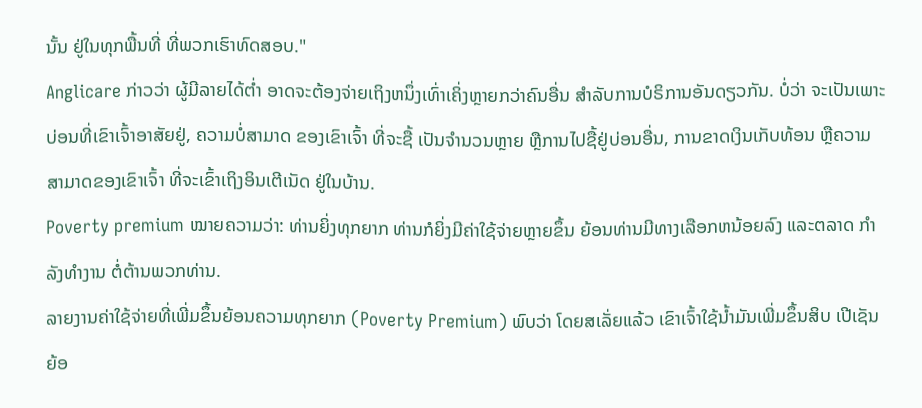ນັ້ນ ຢູ່ໃນທຸກພື້ນທີ່ ທີ່ພວກເຮົາທົດສອບ."
Anglicare ກ່າວວ່າ ຜູ້ມີລາຍໄດ້ຕ່ຳ ອາດຈະຕ້ອງຈ່າຍເຖິງຫນຶ່ງເທົ່າເຄິ່ງຫຼາຍກວ່າຄົນອື່ນ ສໍາລັບການບໍຣິການອັນດຽວກັນ. ບໍ່ວ່າ ຈະເປັນເພາະ ບ່ອນທີ່ເຂົາເຈົ້າອາສັຍຢູ່, ຄວາມບໍ່ສາມາດ ຂອງເຂົາເຈົ້າ ທີ່ຈະຊື້ ເປັນຈໍານວນຫຼາຍ ຫຼືການໄປຊື້ຢູ່ບ່ອນອື່ນ, ການຂາດເງິນເກັບທ້ອນ ຫຼືຄວາມສາມາດຂອງເຂົາເຈົ້າ ທີ່ຈະເຂົ້າເຖິງອິນເຕີເນັດ ຢູ່ໃນບ້ານ.
Poverty premium ໝາຍຄວາມວ່າ: ທ່ານຍິ່ງທຸກຍາກ ທ່ານກໍຍິ່ງມີຄ່າໃຊ້ຈ່າຍຫຼາຍຂຶ້ນ ຍ້ອນທ່ານມີທາງເລືອກຫນ້ອຍລົງ ແລະຕລາດ ກໍາລັງທໍາງານ ຕໍ່ຕ້ານພວກທ່ານ.
ລາຍງານຄ່າໃຊ້ຈ່າຍທີ່ເພີ່ມຂຶ້ນຍ້ອນຄວາມທຸກຍາກ (Poverty Premium) ພົບວ່າ ໂດຍສເລັ່ຍແລ້ວ ເຂົາເຈົ້າໃຊ້ນ້ຳມັນເພີ່ມຂຶ້ນສິບ ເປີເຊັນ ຍ້ອ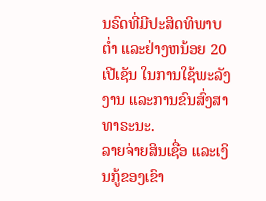ນຣົດທີ່ມີປະສິດທິພາບຕ່ຳ ແລະຢ່າງຫນ້ອຍ 20 ເປີເຊັນ ໃນການໃຊ້ພະລັງງານ ແລະການຂົນສົ່ງສາທາຣະນະ.
ລາຍຈ່າຍສິນເຊື່ອ ແລະເງິນກູ້ຂອງເຂົາ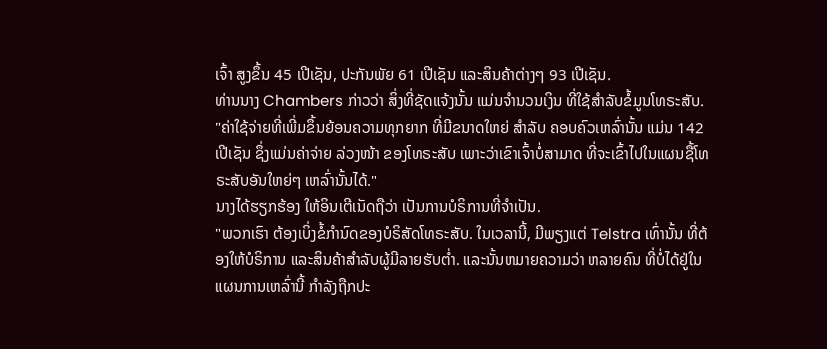ເຈົ້າ ສູງຂຶ້ນ 45 ເປີເຊັນ, ປະກັນພັຍ 61 ເປີເຊັນ ແລະສິນຄ້າຕ່າງໆ 93 ເປີເຊັນ.
ທ່ານນາງ Chambers ກ່າວວ່າ ສິ່ງທີ່ຊັດແຈ້ງນັ້ນ ແມ່ນຈໍານວນເງິນ ທີ່ໃຊ້ສຳລັບຂໍ້ມູນໂທຣະສັບ.
"ຄ່າໃຊ້ຈ່າຍທີ່ເພີ່ມຂຶ້ນຍ້ອນຄວາມທຸກຍາກ ທີ່ມີຂນາດໃຫຍ່ ສໍາລັບ ຄອບຄົວເຫລົ່ານັ້ນ ແມ່ນ 142 ເປີເຊັນ ຊຶ່ງແມ່ນຄ່າຈ່າຍ ລ່ວງໜ້າ ຂອງໂທຣະສັບ ເພາະວ່າເຂົາເຈົ້າບໍ່ສາມາດ ທີ່ຈະເຂົ້າໄປໃນແຜນຊື້ໂທຣະສັບອັນໃຫຍ່ໆ ເຫລົ່ານັ້ນໄດ້."
ນາງໄດ້ຮຽກຮ້ອງ ໃຫ້ອິນເຕີເນັດຖືວ່າ ເປັນການບໍຣິການທີ່ຈໍາເປັນ.
"ພວກເຮົາ ຕ້ອງເບິ່ງຂໍ້ກໍານົດຂອງບໍຣິສັດໂທຣະສັບ. ໃນເວລານີ້, ມີພຽງແຕ່ Telstra ເທົ່ານັ້ນ ທີ່ຕ້ອງໃຫ້ບໍຣິການ ແລະສິນຄ້າສໍາລັບຜູ້ມີລາຍຮັບຕໍ່າ. ແລະນັ້ນຫມາຍຄວາມວ່າ ຫລາຍຄົນ ທີ່ບໍ່ໄດ້ຢູ່ໃນແຜນການເຫລົ່ານີ້ ກໍາລັງຖືກປະ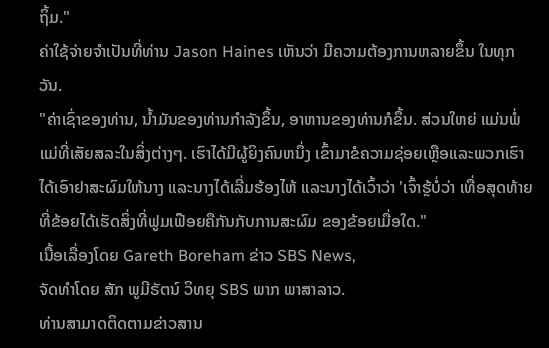ຖິ້ມ."
ຄ່າໃຊ້ຈ່າຍຈຳເປັນທີ່ທ່ານ Jason Haines ເຫັນວ່າ ມີຄວາມຕ້ອງການຫລາຍຂຶ້ນ ໃນທຸກວັນ.
"ຄ່າເຊົ່າຂອງທ່ານ, ນ້ຳມັນຂອງທ່ານກໍາລັງຂຶ້ນ, ອາຫານຂອງທ່ານກໍຂຶ້ນ. ສ່ວນໃຫຍ່ ແມ່ນພໍ່ແມ່ທີ່ເສັຍສລະໃນສິ່ງຕ່າງໆ. ເຮົາໄດ້ມີຜູ້ຍິງຄົນຫນຶ່ງ ເຂົ້າມາຂໍຄວາມຊ່ອຍເຫຼືອແລະພວກເຮົາໄດ້ເອົາຢາສະຜົມໃຫ້ນາງ ແລະນາງໄດ້ເລີ່ມຮ້ອງໄຫ້ ແລະນາງໄດ້ເວົ້າວ່າ 'ເຈົ້າຮຼ້ບໍ່ວ່າ ເທື່ອສຸດທ້າຍ ທີ່ຂ້ອຍໄດ້ເຮັດສິ່ງທີ່ຟູມເຟືອຍຄືກັນກັບການສະຜົມ ຂອງຂ້ອຍເມື່ອໃດ."
ເນື້ອເລື່ອງໂດຍ Gareth Boreham ຂ່າວ SBS News,
ຈັດທຳໂດຍ ສັກ ພູມີຣັຕນ໌ ວິທຍຸ SBS ພາກ ພາສາລາວ.
ທ່ານສາມາດຕິດຕາມຂ່າວສານ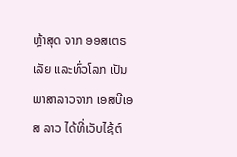ຫຼ້າສຸດ ຈາກ ອອສເຕຣເລັຍ ແລະທົ່ວໂລກ ເປັນພາສາລາວຈາກ ເອສບີເອສ ລາວ ໄດ້ທີ່ເວັບໄຊ້ຕ໌